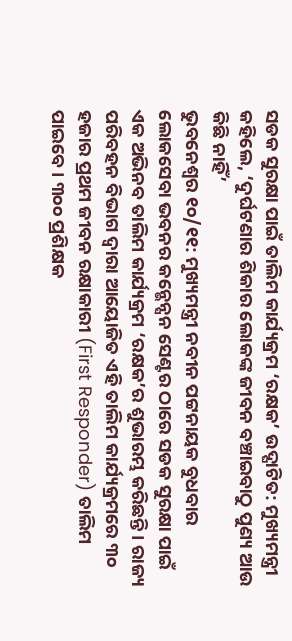ସଡକ ସୁରକ୍ଷା ପାଇଁ ତାଲିମ କାର୍ଯ୍ୟକ୍ରମ ‘ରକ୍ଷକ’ ଉଦ୍ଘାଟିତ: ମୁଖ୍ୟମନ୍ତ୍ରୀ କହିଲେ, ‘ଦୁର୍ଘଟଣାର ଶିକାର ଲୋକଙ୍କ ଜୀବନ ବଞ୍ଚାଇବାଠୁ ପୁଣ୍ୟ ଆଉ କିଛି ନାହିଁ’
ଭୁବନେଶ୍ବର ୧୦/୧୧: ମୁଖ୍ୟମନ୍ତ୍ରୀ ନବୀନ ପଟ୍ଟନାୟକ ବୁଧବାର ଲୋକସେବା ଭବନର କନ୍ଭେନ୍ସନ ସେଣ୍ଟର ଠାରେ ସଡକ ସୁରକ୍ଷା ପାଇଁ ଏକ ଅଭିନବ ତାଲିମ କାର୍ଯ୍ୟକ୍ରମ ‘ରକ୍ଷକ’ର ଶୁଭାରମ୍ଭ କରିଛନ୍ତି । ରାଜ୍ୟ ପରିବହନ ବିଭାଗ ଦ୍ବାରା ଆୟୋଜିତ ଏହି ତାଲିମ କାର୍ଯ୍ୟକ୍ରମରେ ୩୦ ହଜାର ପ୍ରଥମ ଜୀବନ ରକ୍ଷାକାରୀ (First Responder) ତାଲିମ ପାଇବେ । ୩୦୦ ପ୍ରଶିକ୍ଷକ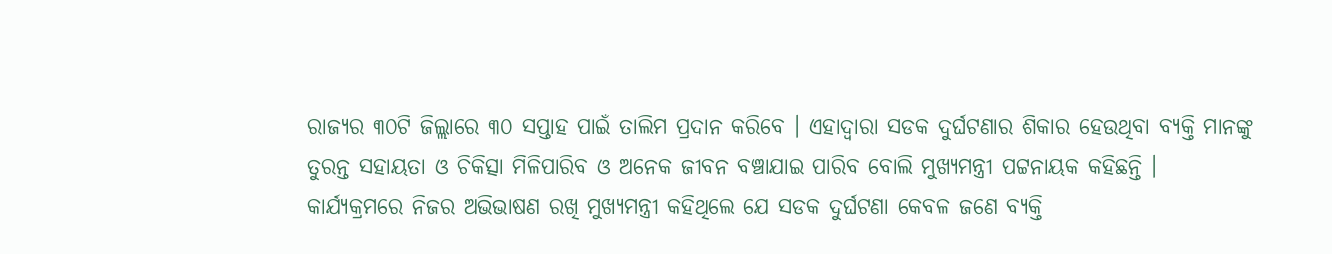ରାଜ୍ୟର ୩୦ଟି ଜିଲ୍ଲାରେ ୩୦ ସପ୍ତାହ ପାଇଁ ତାଲିମ ପ୍ରଦାନ କରିବେ । ଏହାଦ୍ବାରା ସଡକ ଦୁର୍ଘଟଣାର ଶିକାର ହେଉଥିବା ବ୍ୟକ୍ତି ମାନଙ୍କୁ ତୁରନ୍ତ ସହାୟତା ଓ ଚିକିତ୍ସା ମିଳିପାରିବ ଓ ଅନେକ ଜୀବନ ବଞ୍ଚାଯାଇ ପାରିବ ବୋଲି ମୁଖ୍ୟମନ୍ତ୍ରୀ ପଟ୍ଟନାୟକ କହିଛନ୍ତି ।
କାର୍ଯ୍ୟକ୍ରମରେ ନିଜର ଅଭିଭାଷଣ ରଖି ମୁଖ୍ୟମନ୍ତ୍ରୀ କହିଥିଲେ ଯେ ସଡକ ଦୁର୍ଘଟଣା କେବଳ ଜଣେ ବ୍ୟକ୍ତି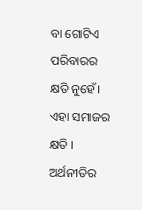ବା ଗୋଟିଏ ପରିବାରର କ୍ଷତି ନୁହେଁ। ଏହା ସମାଜର କ୍ଷତି । ଅର୍ଥନୀତିର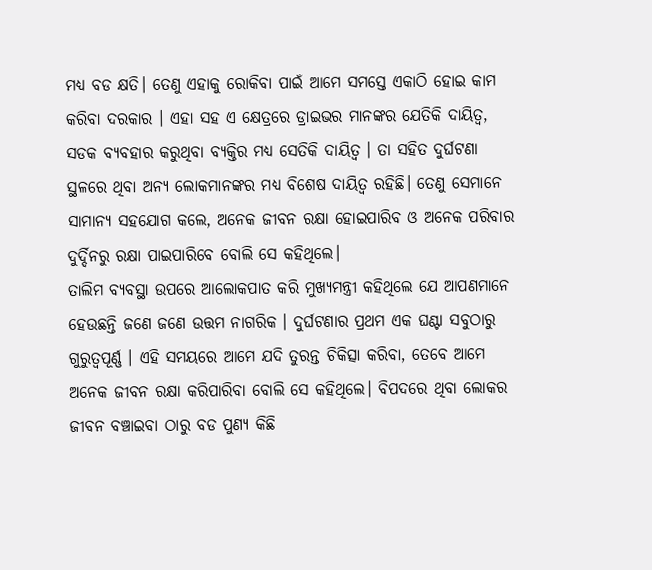ମଧ୍ୟ ବଡ କ୍ଷତି। ତେଣୁ ଏହାକୁ ରୋକିବା ପାଇଁ ଆମେ ସମସ୍ତେ ଏକାଠି ହୋଇ କାମ କରିବା ଦରକାର । ଏହା ସହ ଏ କ୍ଷେତ୍ରରେ ଡ୍ରାଇଭର ମାନଙ୍କର ଯେତିକି ଦାୟିତ୍ବ, ସଡକ ବ୍ୟବହାର କରୁଥିବା ବ୍ୟକ୍ତିର ମଧ୍ୟ ସେତିକି ଦାୟିତ୍ବ । ତା ସହିତ ଦୁର୍ଘଟଣା ସ୍ଥଳରେ ଥିବା ଅନ୍ୟ ଲୋକମାନଙ୍କର ମଧ୍ୟ ବିଶେଷ ଦାୟିତ୍ବ ରହିଛି। ତେଣୁ ସେମାନେ ସାମାନ୍ୟ ସହଯୋଗ କଲେ, ଅନେକ ଜୀବନ ରକ୍ଷା ହୋଇପାରିବ ଓ ଅନେକ ପରିବାର ଦୁର୍ଦ୍ଦିନରୁ ରକ୍ଷା ପାଇପାରିବେ ବୋଲି ସେ କହିଥିଲେ।
ତାଲିମ ବ୍ୟବସ୍ଥା ଉପରେ ଆଲୋକପାତ କରି ମୁଖ୍ୟମନ୍ତ୍ରୀ କହିଥିଲେ ଯେ ଆପଣମାନେ ହେଉଛନ୍ତି ଜଣେ ଜଣେ ଉତ୍ତମ ନାଗରିକ । ଦୁର୍ଘଟଣାର ପ୍ରଥମ ଏକ ଘଣ୍ଟା ସବୁଠାରୁ ଗୁରୁତ୍ବପୂର୍ଣ୍ଣ । ଏହି ସମୟରେ ଆମେ ଯଦି ତୁରନ୍ତ ଚିକିତ୍ସା କରିବା, ତେବେ ଆମେ ଅନେକ ଜୀବନ ରକ୍ଷା କରିପାରିବା ବୋଲି ସେ କହିଥିଲେ। ବିପଦରେ ଥିବା ଲୋକର ଜୀବନ ବଞ୍ଚାଇବା ଠାରୁ ବଡ ପୁଣ୍ୟ କିଛି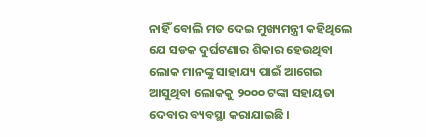ନାହିଁ ବୋଲି ମତ ଦେଇ ମୁଖ୍ୟମନ୍ତ୍ରୀ କହିଥିଲେ ଯେ ସଡକ ଦୁର୍ଘଟଣାର ଶିକାର ହେଉଥିବା ଲୋକ ମାନଙ୍କୁ ସାହାଯ୍ୟ ପାଇଁ ଆଗେଇ ଆସୁଥିବା ଲୋକକୁ ୨୦୦୦ ଟଙ୍କା ସହାୟତା ଦେବାର ବ୍ୟବସ୍ଥା କରାଯାଇଛି ।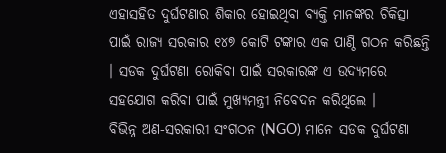ଏହାସହିତ ଦୁର୍ଘଟଣାର ଶିକାର ହୋଇଥିବା ବ୍ୟକ୍ତି ମାନଙ୍କର ଚିକିତ୍ସା ପାଇଁ ରାଜ୍ୟ ସରକାର ୧୪୭ କୋଟି ଟଙ୍କାର ଏକ ପାଣ୍ଠି ଗଠନ କରିଛନ୍ତି । ସଡକ ଦୁର୍ଘଟଣା ରୋକିବା ପାଇଁ ସରକାରଙ୍କ ଏ ଉଦ୍ୟମରେ ସହଯୋଗ କରିବା ପାଇଁ ମୁଖ୍ୟମନ୍ତ୍ରୀ ନିବେଦନ କରିଥିଲେ ।
ବିଭିନ୍ନ ଅଣ-ସରକାରୀ ସଂଗଠନ (NGO) ମାନେ ସଡକ ଦୁର୍ଘଟଣା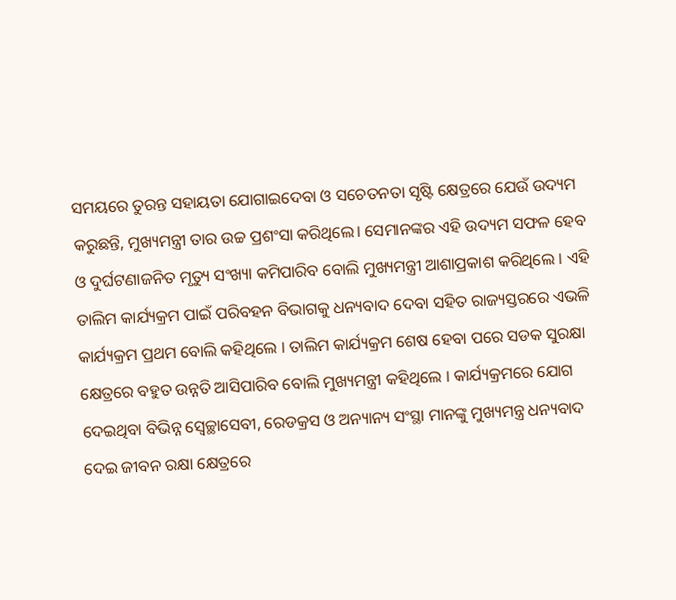ସମୟରେ ତୁରନ୍ତ ସହାୟତା ଯୋଗାଇଦେବା ଓ ସଚେତନତା ସୃଷ୍ଟି କ୍ଷେତ୍ରରେ ଯେଉଁ ଉଦ୍ୟମ କରୁଛନ୍ତି, ମୁଖ୍ୟମନ୍ତ୍ରୀ ତାର ଉଚ୍ଚ ପ୍ରଶଂସା କରିଥିଲେ। ସେମାନଙ୍କର ଏହି ଉଦ୍ୟମ ସଫଳ ହେବ ଓ ଦୁର୍ଘଟଣାଜନିତ ମୃତ୍ୟୁ ସଂଖ୍ୟା କମିପାରିବ ବୋଲି ମୁଖ୍ୟମନ୍ତ୍ରୀ ଆଶାପ୍ରକାଶ କରିଥିଲେ । ଏହି ତାଲିମ କାର୍ଯ୍ୟକ୍ରମ ପାଇଁ ପରିବହନ ବିଭାଗକୁ ଧନ୍ୟବାଦ ଦେବା ସହିତ ରାଜ୍ୟସ୍ତରରେ ଏଭଳି କାର୍ଯ୍ୟକ୍ରମ ପ୍ରଥମ ବୋଲି କହିଥିଲେ । ତାଲିମ କାର୍ଯ୍ୟକ୍ରମ ଶେଷ ହେବା ପରେ ସଡକ ସୁରକ୍ଷା କ୍ଷେତ୍ରରେ ବହୁତ ଉନ୍ନତି ଆସିପାରିବ ବୋଲି ମୁଖ୍ୟମନ୍ତ୍ରୀ କହିଥିଲେ । କାର୍ଯ୍ୟକ୍ରମରେ ଯୋଗ ଦେଇଥିବା ବିଭିନ୍ନ ସ୍ବେଚ୍ଛାସେବୀ, ରେଡକ୍ରସ ଓ ଅନ୍ୟାନ୍ୟ ସଂସ୍ଥା ମାନଙ୍କୁ ମୁଖ୍ୟମନ୍ତ୍ର ଧନ୍ୟବାଦ ଦେଇ ଜୀବନ ରକ୍ଷା କ୍ଷେତ୍ରରେ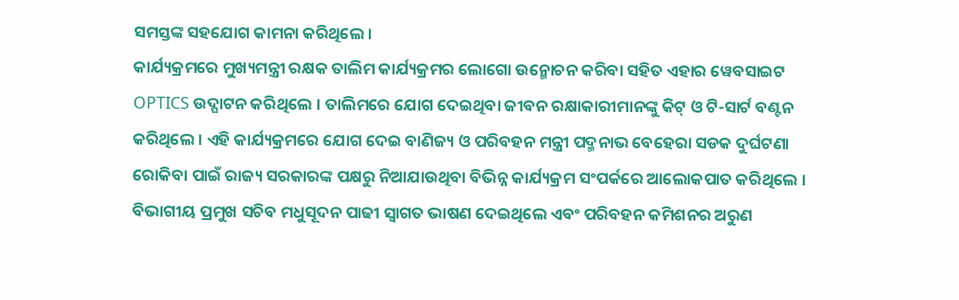ସମସ୍ତଙ୍କ ସହଯୋଗ କାମନା କରିଥିଲେ ।
କାର୍ଯ୍ୟକ୍ରମରେ ମୁଖ୍ୟମନ୍ତ୍ରୀ ରକ୍ଷକ ତାଲିମ କାର୍ଯ୍ୟକ୍ରମର ଲୋଗୋ ଉନ୍ମୋଚନ କରିବା ସହିତ ଏହାର ୱେବସାଇଟ OPTICS ଉଦ୍ଘାଟନ କରିଥିଲେ । ତାଲିମରେ ଯୋଗ ଦେଇଥିବା ଜୀବନ ରକ୍ଷାକାରୀମାନଙ୍କୁ କିଟ୍ ଓ ଟି-ସାର୍ଟ ବଣ୍ଟନ କରିଥିଲେ । ଏହି କାର୍ଯ୍ୟକ୍ରମରେ ଯୋଗ ଦେଇ ବାଣିଜ୍ୟ ଓ ପରିବହନ ମନ୍ତ୍ରୀ ପଦ୍ମନାଭ ବେହେରା ସଡକ ଦୁର୍ଘଟଣା ରୋକିବା ପାଇଁ ରାଜ୍ୟ ସରକାରଙ୍କ ପକ୍ଷରୁ ନିଆଯାଉଥିବା ବିଭିନ୍ନ କାର୍ଯ୍ୟକ୍ରମ ସଂପର୍କରେ ଆଲୋକପାତ କରିଥିଲେ । ବିଭାଗୀୟ ପ୍ରମୁଖ ସଚିବ ମଧୁସୂଦନ ପାଢୀ ସ୍ବାଗତ ଭାଷଣ ଦେଇଥିଲେ ଏବଂ ପରିବହନ କମିଶନର ଅରୁଣ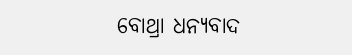ବୋଥ୍ରା ଧନ୍ୟବାଦ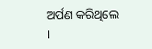ଅର୍ପଣ କରିଥିଲେ ।